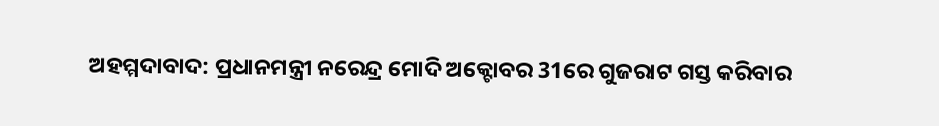ଅହମ୍ମଦାବାଦ: ପ୍ରଧାନମନ୍ତ୍ରୀ ନରେନ୍ଦ୍ର ମୋଦି ଅକ୍ଟୋବର 31ରେ ଗୁଜରାଟ ଗସ୍ତ କରିବାର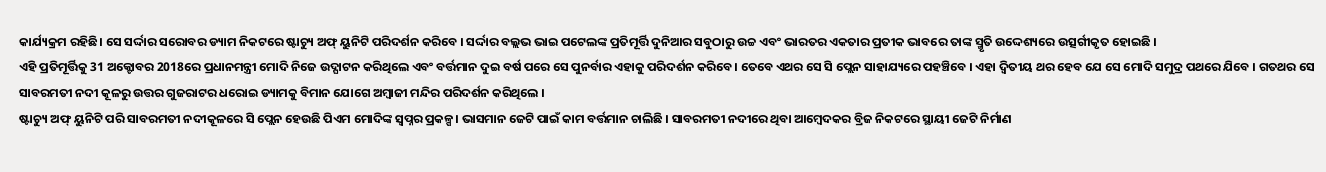କାର୍ଯ୍ୟକ୍ରମ ରହିଛି। ସେ ସର୍ଦ୍ଦାର ସରୋବର ଡ୍ୟାମ ନିକଟରେ ଷ୍ଟାଚ୍ୟୁ ଅଫ୍ ୟୁନିଟି ପରିଦର୍ଶନ କରିବେ । ସର୍ଦ୍ଦାର ବଲ୍ଲଭ ଭାଇ ପଟେଲଙ୍କ ପ୍ରତିମୂର୍ତ୍ତି ଦୁନିଆର ସବୁଠାରୁ ଉଚ୍ଚ ଏବଂ ଭାରତର ଏକତାର ପ୍ରତୀକ ଭାବରେ ତାଙ୍କ ସ୍ମୃତି ଉଦ୍ଦେଶ୍ୟରେ ଉତ୍ସର୍ଗୀକୃତ ହୋଇଛି ।
ଏହି ପ୍ରତିମୂର୍ତ୍ତିକୁ 31 ଅକ୍ଟୋବର 2018ରେ ପ୍ରଧାନମନ୍ତ୍ରୀ ମୋଦି ନିଜେ ଉଦ୍ଘାଟନ କରିଥିଲେ ଏବଂ ବର୍ତ୍ତମାନ ଦୁଇ ବର୍ଷ ପରେ ସେ ପୁନର୍ବାର ଏହାକୁ ପରିଦର୍ଶନ କରିବେ। ତେବେ ଏଥର ସେ ସି ପ୍ଲେନ ସାହାଯ୍ୟରେ ପହଞ୍ଚିବେ । ଏହା ଦ୍ୱିତୀୟ ଥର ହେବ ଯେ ସେ ମୋଦି ସମୁଦ୍ର ପଥରେ ଯିବେ । ଗତଥର ସେ ସାବରମତୀ ନଦୀ କୂଳରୁ ଉତ୍ତର ଗୁଜରାଟର ଧରୋଇ ଡ୍ୟାମକୁ ବିମାନ ଯୋଗେ ଅମ୍ବାଜୀ ମନ୍ଦିର ପରିଦର୍ଶନ କରିଥିଲେ ।
ଷ୍ଟାଚ୍ୟୁ ଅଫ୍ ୟୁନିଟି ପରି ସାବରମତୀ ନଦୀକୂଳରେ ସି ପ୍ଲେନ ହେଉଛି ପିଏମ ମୋଦିଙ୍କ ସ୍ୱପ୍ନର ପ୍ରକଳ୍ପ। ଭାସମାନ ଜେଟି ପାଇଁ କାମ ବର୍ତ୍ତମାନ ଚାଲିଛି । ସାବରମତୀ ନଦୀରେ ଥିବା ଆମ୍ବେଦକର ବ୍ରିଜ ନିକଟରେ ସ୍ଥାୟୀ ଜେଟି ନିର୍ମାଣ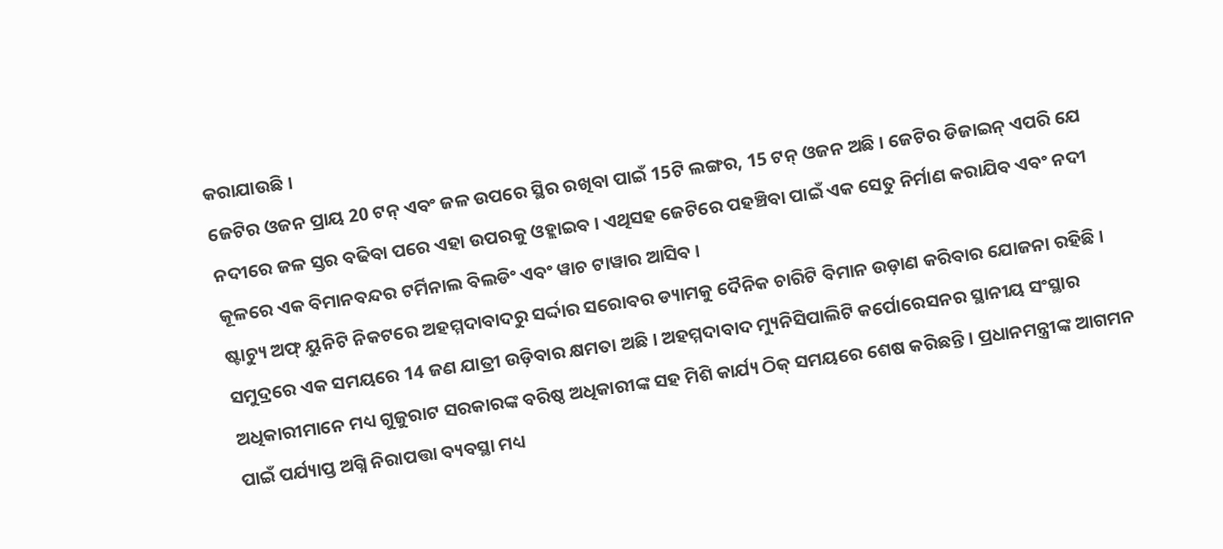କରାଯାଉଛି ।
ଜେଟିର ଓଜନ ପ୍ରାୟ 20 ଟନ୍ ଏବଂ ଜଳ ଉପରେ ସ୍ଥିର ରଖିବା ପାଇଁ 15ଟି ଲଙ୍ଗର, 15 ଟନ୍ ଓଜନ ଅଛି । ଜେଟିର ଡିଜାଇନ୍ ଏପରି ଯେ ନଦୀରେ ଜଳ ସ୍ତର ବଢିବା ପରେ ଏହା ଉପରକୁ ଓହ୍ଲାଇବ । ଏଥିସହ ଜେଟିରେ ପହଞ୍ଚିବା ପାଇଁ ଏକ ସେତୁ ନିର୍ମାଣ କରାଯିବ ଏବଂ ନଦୀ କୂଳରେ ଏକ ବିମାନବନ୍ଦର ଟର୍ମିନାଲ ବିଲଡିଂ ଏବଂ ୱାଚ ଟାୱାର ଆସିବ ।
ଷ୍ଟାଚ୍ୟୁ ଅଫ୍ ୟୁନିଟି ନିକଟରେ ଅହମ୍ମଦାବାଦରୁ ସର୍ଦ୍ଦାର ସରୋବର ଡ୍ୟାମକୁ ଦୈନିକ ଚାରିଟି ବିମାନ ଉଡ଼ାଣ କରିବାର ଯୋଜନା ରହିଛି । ସମୁଦ୍ରରେ ଏକ ସମୟରେ 14 ଜଣ ଯାତ୍ରୀ ଉଡ଼ିବାର କ୍ଷମତା ଅଛି । ଅହମ୍ମଦାବାଦ ମ୍ୟୁନିସିପାଲିଟି କର୍ପୋରେସନର ସ୍ଥାନୀୟ ସଂସ୍ଥାର ଅଧିକାରୀମାନେ ମଧ୍ୟ ଗୁଜୁରାଟ ସରକାରଙ୍କ ବରିଷ୍ଠ ଅଧିକାରୀଙ୍କ ସହ ମିଶି କାର୍ଯ୍ୟ ଠିକ୍ ସମୟରେ ଶେଷ କରିଛନ୍ତି । ପ୍ରଧାନମନ୍ତ୍ରୀଙ୍କ ଆଗମନ ପାଇଁ ପର୍ଯ୍ୟାପ୍ତ ଅଗ୍ନି ନିରାପତ୍ତା ବ୍ୟବସ୍ଥା ମଧ୍ୟ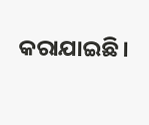କରାଯାଇଛି।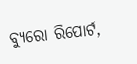ବ୍ୟୁରୋ ରିପୋର୍ଟ,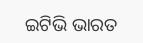ଇଟିଭି ଭାରତ